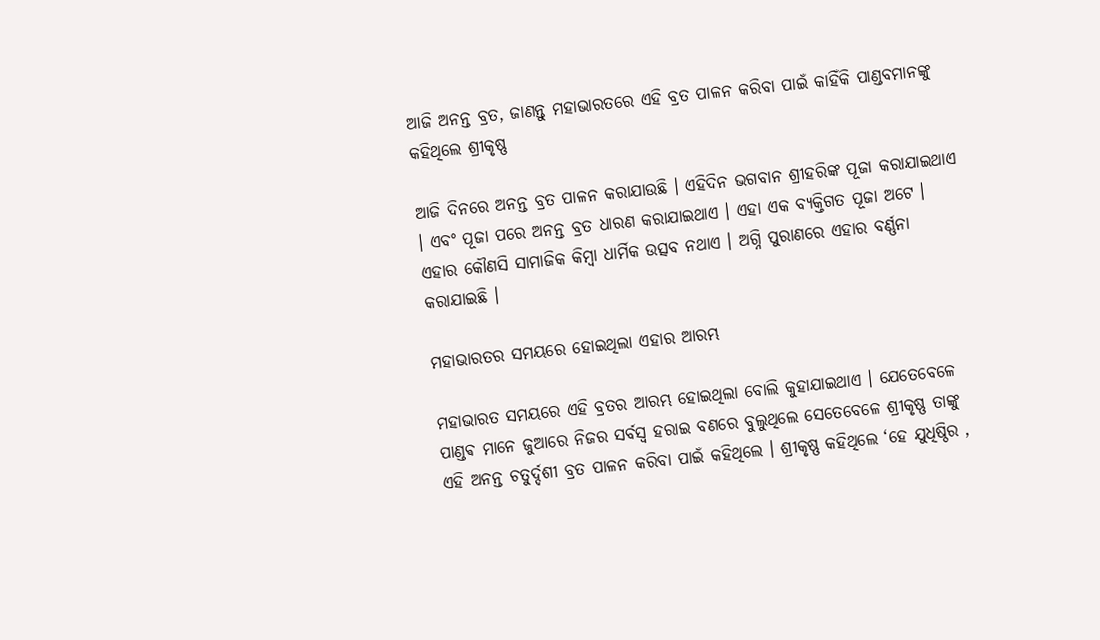ଆଜି ଅନନ୍ତ ବ୍ରତ, ଜାଣନ୍ତୁ ମହାଭାରତରେ ଏହି ବ୍ରତ ପାଳନ କରିବା ପାଇଁ କାହିଁକି ପାଣ୍ଡବମାନଙ୍କୁ କହିଥିଲେ ଶ୍ରୀକୃଷ୍ଣ

ଆଜି ଦିନରେ ଅନନ୍ତ ବ୍ରତ ପାଳନ କରାଯାଉଛି । ଏହିଦିନ ଭଗବାନ ଶ୍ରୀହରିଙ୍କ ପୂଜା କରାଯାଇଥାଏ । ଏବଂ ପୂଜା ପରେ ଅନନ୍ତ ବ୍ରତ ଧାରଣ କରାଯାଇଥାଏ । ଏହା ଏକ ବ୍ୟକ୍ତିଗତ ପୂଜା ଅଟେ । ଏହାର କୌଣସି ସାମାଜିକ କିମ୍ବା ଧାର୍ମିକ ଉତ୍ସବ ନଥାଏ । ଅଗ୍ନି ପୁରାଣରେ ଏହାର ବର୍ଣ୍ଣନା କରାଯାଇଛି ।

ମହାଭାରତର ସମୟରେ ହୋଇଥିଲା ଏହାର ଆରମ୍ଭ

ମହାଭାରତ ସମୟରେ ଏହି ବ୍ରତର ଆରମ୍ଭ ହୋଇଥିଲା ବୋଲି କୁହାଯାଇଥାଏ । ଯେତେବେଳେ ପାଣ୍ଡଵ ମାନେ ଜୁଆରେ ନିଜର ସର୍ବସ୍ୱ ହରାଇ ବଣରେ ବୁଲୁଥିଲେ ସେତେବେଳେ ଶ୍ରୀକୃଷ୍ଣ ତାଙ୍କୁ ଏହି ଅନନ୍ତ ଚତୁର୍ଦ୍ଦଶୀ ବ୍ରତ ପାଳନ କରିବା ପାଇଁ କହିଥିଲେ । ଶ୍ରୀକୃଷ୍ଣ କହିଥିଲେ ‘ହେ ଯୁଧିଷ୍ଠିର ,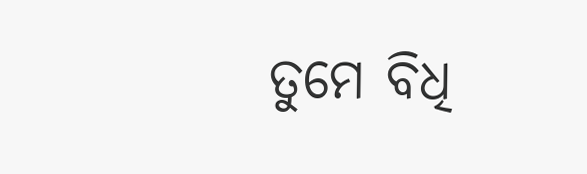ତୁମେ ବିଧି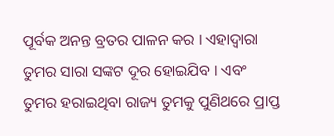ପୂର୍ବକ ଅନନ୍ତ ବ୍ରତର ପାଳନ କର । ଏହାଦ୍ୱାରା ତୁମର ସାରା ସଙ୍କଟ ଦୂର ହୋଇଯିବ । ଏବଂ ତୁମର ହରାଇଥିବା ରାଜ୍ୟ ତୁମକୁ ପୁଣିଥରେ ପ୍ରାପ୍ତ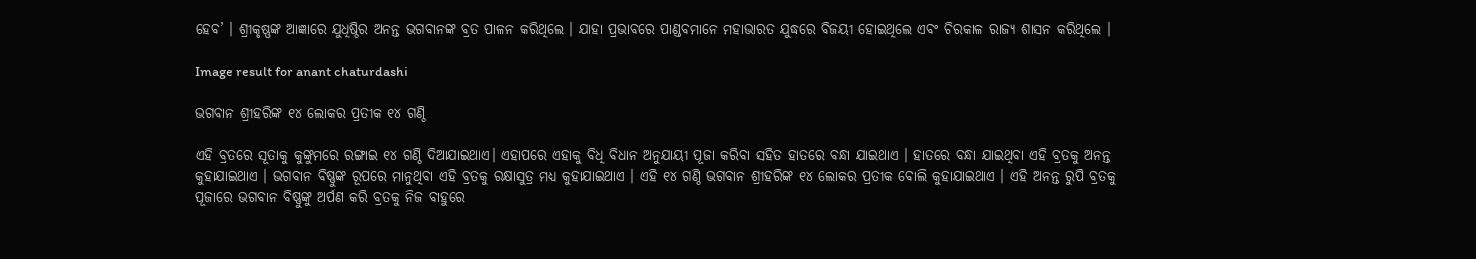ହେବ’ । ଶ୍ରୀକୃଷ୍ଣଙ୍କ ଆଜ୍ଞାରେ ଯୁଧିଷ୍ଠିର ଅନନ୍ତ ଭଗବାନଙ୍କ ବ୍ରତ ପାଳନ କରିଥିଲେ । ଯାହା ପ୍ରଭାବରେ ପାଣ୍ଡବମାନେ ମହାଭାରତ ଯୁଦ୍ଧରେ ବିଜୟୀ ହୋଇଥିଲେ ଏବଂ ଚିରକାଳ ରାଜ୍ୟ ଶାସନ କରିଥିଲେ ।

Image result for anant chaturdashi

ଭଗବାନ ଶ୍ରୀହରିଙ୍କ ୧୪ ଲୋକର ପ୍ରତୀକ ୧୪ ଗଣ୍ଠି

ଏହି ବ୍ରତରେ ସୂତାକୁ କୁଙ୍କୁମରେ ରଙ୍ଗାଇ ୧୪ ଗଣ୍ଠି ଦିଆଯାଇଥାଏ। ଏହାପରେ ଏହାକୁ ବିଧି ବିଧାନ ଅନୁଯାୟୀ ପୂଜା କରିବା ସହିତ ହାତରେ ବନ୍ଧା ଯାଇଥାଏ । ହାତରେ ବନ୍ଧା ଯାଇଥିବା ଏହି ବ୍ରତକୁ ଅନନ୍ତ କୁହାଯାଇଥାଏ । ଭଗବାନ ବିଷ୍ଣୁଙ୍କ ରୂପରେ ମାନୁଥିବା ଏହି ବ୍ରତକୁ ରକ୍ଷାସୁତ୍ର ମଧ୍ୟ କୁହାଯାଇଥାଏ । ଏହି ୧୪ ଗଣ୍ଠି ଭଗବାନ ଶ୍ରୀହରିଙ୍କ ୧୪ ଲୋକର ପ୍ରତୀକ ବୋଲି କୁହାଯାଇଥାଏ । ଏହି ଅନନ୍ତ ରୁପି ବ୍ରତକୁ ପୂଜାରେ ଭଗବାନ ବିଷ୍ଣୁଙ୍କୁ ଅର୍ପଣ କରି ବ୍ରତକୁ ନିଜ ବାହୁରେ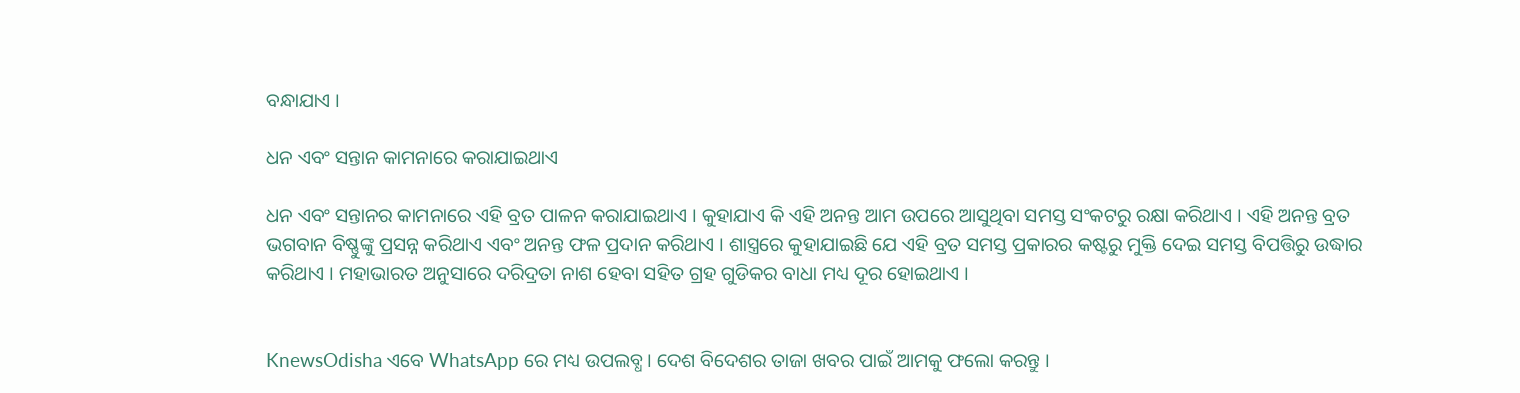ବନ୍ଧାଯାଏ ।

ଧନ ଏବଂ ସନ୍ତାନ କାମନାରେ କରାଯାଇଥାଏ

ଧନ ଏବଂ ସନ୍ତାନର କାମନାରେ ଏହି ବ୍ରତ ପାଳନ କରାଯାଇଥାଏ । କୁହାଯାଏ କି ଏହି ଅନନ୍ତ ଆମ ଉପରେ ଆସୁଥିବା ସମସ୍ତ ସଂକଟରୁ ରକ୍ଷା କରିଥାଏ । ଏହି ଅନନ୍ତ ବ୍ରତ ଭଗବାନ ବିଷ୍ଣୁଙ୍କୁ ପ୍ରସନ୍ନ କରିଥାଏ ଏବଂ ଅନନ୍ତ ଫଳ ପ୍ରଦାନ କରିଥାଏ । ଶାସ୍ତ୍ରରେ କୁହାଯାଇଛି ଯେ ଏହି ବ୍ରତ ସମସ୍ତ ପ୍ରକାରର କଷ୍ଟରୁ ମୁକ୍ତି ଦେଇ ସମସ୍ତ ବିପତ୍ତିରୁ ଉଦ୍ଧାର କରିଥାଏ । ମହାଭାରତ ଅନୁସାରେ ଦରିଦ୍ରତା ନାଶ ହେବା ସହିତ ଗ୍ରହ ଗୁଡିକର ବାଧା ମଧ୍ୟ ଦୂର ହୋଇଥାଏ ।


KnewsOdisha ଏବେ WhatsApp ରେ ମଧ୍ୟ ଉପଲବ୍ଧ । ଦେଶ ବିଦେଶର ତାଜା ଖବର ପାଇଁ ଆମକୁ ଫଲୋ କରନ୍ତୁ ।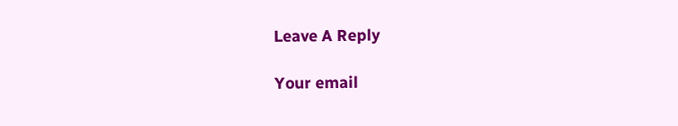Leave A Reply

Your email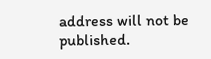address will not be published.